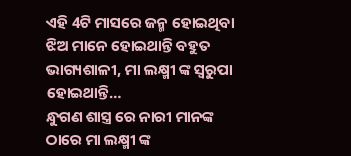ଏହି 4ଟି ମାସରେ ଜନ୍ମ ହୋଇଥିବା ଝିଅ ମାନେ ହୋଇଥାନ୍ତି ବହୁତ ଭାଗ୍ୟଶାଳୀ, ମା ଲକ୍ଷ୍ମୀ ଙ୍କ ସ୍ଵରୁପା ହୋଇଥାନ୍ତି…
ନ୍ଧୁଗଣ ଶାସ୍ତ୍ର ରେ ନାରୀ ମାନଙ୍କ ଠାରେ ମା ଲକ୍ଷ୍ମୀ ଙ୍କ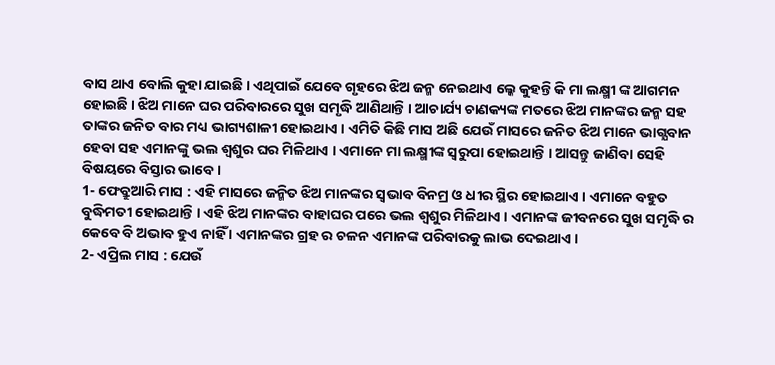ବାସ ଥାଏ ବୋଲି କୁହା ଯାଇଛି । ଏଥିପାଇଁ ଯେବେ ଗୃହରେ ଝିଅ ଜନ୍ମ ନେଇଥାଏ ଲ୍କେ କୁହନ୍ତି କି ମା ଲକ୍ଷ୍ମୀ ଙ୍କ ଆଗମନ ହୋଇଛି । ଝିଅ ମାନେ ଘର ପରିବାରରେ ସୁଖ ସମୃଦ୍ଧି ଆଣିଥାନ୍ତି । ଆଚାର୍ଯ୍ୟ ଚାଣକ୍ୟଙ୍କ ମତରେ ଝିଅ ମାନଙ୍କର ଜନ୍ମ ସହ ତାଙ୍କର ଜନିତ ବାର ମଧ୍ୟ ଭାଗ୍ୟଶାଳୀ ହୋଇଥାଏ । ଏମିତି କିଛି ମାସ ଅଛି ଯେଉଁ ମାସରେ ଜନିତ ଝିଅ ମାନେ ଭାଗ୍ଯବାନ ହେବା ସହ ଏମାନଙ୍କୁ ଭଲ ଶ୍ଵଶୁର ଘର ମିଳିଥାଏ । ଏମାନେ ମା ଲକ୍ଷ୍ମୀଙ୍କ ସ୍ଵରୁପା ହୋଇଥାନ୍ତି । ଆସନ୍ତୁ ଜାଣିବା ସେହି ବିଷୟରେ ବିସ୍ତାର ଭାବେ ।
1- ଫେବ୍ରୁଆରି ମାସ : ଏହି ମାସରେ ଜନ୍ମିତ ଝିଅ ମାନଙ୍କର ସ୍ଵଭାବ ବିନମ୍ର ଓ ଧୀର ସ୍ଥିର ହୋଇଥାଏ । ଏମାନେ ବହୁତ ବୁଦ୍ଧିମତୀ ହୋଇଥାନ୍ତି । ଏହି ଝିଅ ମାନଙ୍କର ବାହାଘର ପରେ ଭଲ ଶ୍ଵଶୁର ମିଳିଥାଏ । ଏମାନଙ୍କ ଜୀବନରେ ସୁଖ ସମୃଦ୍ଧି ର କେବେ ବି ଅଭାବ ହୁଏ ନାହିଁ । ଏମାନଙ୍କର ଗ୍ରହ ର ଚଳନ ଏମାନଙ୍କ ପରିବାରକୁ ଲାଭ ଦେଇଥାଏ ।
2- ଏପ୍ରିଲ ମାସ : ଯେଉଁ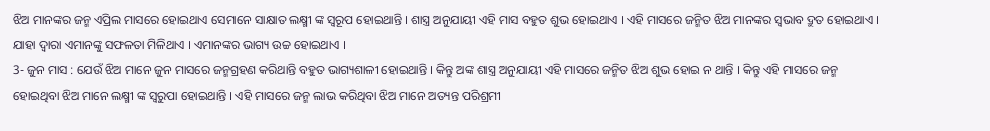ଝିଅ ମାନଙ୍କର ଜନ୍ମ ଏପ୍ରିଲ ମାସରେ ହୋଇଥାଏ ସେମାନେ ସାକ୍ଷାତ ଲକ୍ଷ୍ମୀ ଙ୍କ ସ୍ୱରୂପ ହୋଇଥାନ୍ତି । ଶାସ୍ତ୍ର ଅନୁଯାୟୀ ଏହି ମାସ ବହୁତ ଶୁଭ ହୋଇଥାଏ । ଏହି ମାସରେ ଜନ୍ମିତ ଝିଅ ମାନଙ୍କର ସ୍ଵଭାବ ଦ୍ରୁତ ହୋଇଥାଏ । ଯାହା ଦ୍ଵାରା ଏମାନଙ୍କୁ ସଫଳତା ମିଳିଥାଏ । ଏମାନଙ୍କର ଭାଗ୍ୟ ଉଚ୍ଚ ହୋଇଥାଏ ।
3- ଜୁନ ମାସ : ଯେଉଁ ଝିଅ ମାନେ ଜୁନ ମାସରେ ଜନ୍ମଗ୍ରହଣ କରିଥାନ୍ତି ବହୁତ ଭାଗ୍ୟଶାଳୀ ହୋଇଥାନ୍ତି । କିନ୍ତୁ ଅଙ୍କ ଶାସ୍ତ୍ର ଅନୁଯାୟୀ ଏହି ମାସରେ ଜନ୍ମିତ ଝିଅ ଶୁଭ ହୋଇ ନ ଥାନ୍ତି । କିନ୍ତୁ ଏହି ମାସରେ ଜନ୍ମ ହୋଇଥିବା ଝିଅ ମାନେ ଲକ୍ଷ୍ମୀ ଙ୍କ ସ୍ଵରୁପା ହୋଇଥାନ୍ତି । ଏହି ମାସରେ ଜନ୍ମ ଲାଭ କରିଥିବା ଝିଅ ମାନେ ଅତ୍ୟନ୍ତ ପରିଶ୍ରମୀ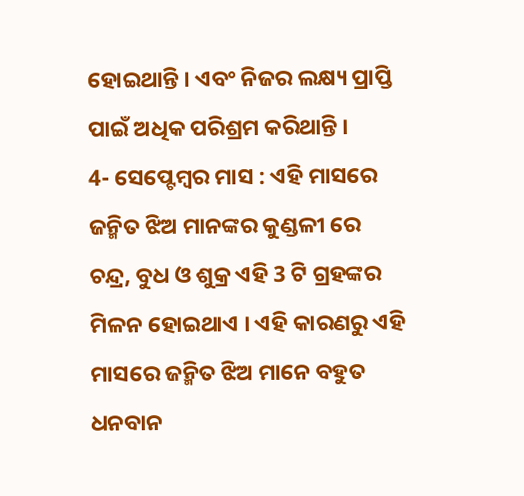ହୋଇଥାନ୍ତି । ଏବଂ ନିଜର ଲକ୍ଷ୍ୟ ପ୍ରାପ୍ତି ପାଇଁ ଅଧିକ ପରିଶ୍ରମ କରିଥାନ୍ତି ।
4- ସେପ୍ଟେମ୍ବର ମାସ : ଏହି ମାସରେ ଜନ୍ମିତ ଝିଅ ମାନଙ୍କର କୁଣ୍ଡଳୀ ରେ ଚନ୍ଦ୍ର, ବୁଧ ଓ ଶୁକ୍ର ଏହି 3 ଟି ଗ୍ରହଙ୍କର ମିଳନ ହୋଇଥାଏ । ଏହି କାରଣରୁ ଏହି ମାସରେ ଜନ୍ମିତ ଝିଅ ମାନେ ବହୁତ ଧନବାନ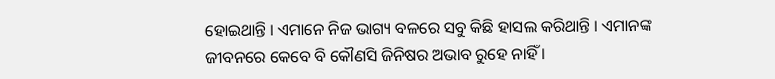ହୋଇଥାନ୍ତି । ଏମାନେ ନିଜ ଭାଗ୍ୟ ବଳରେ ସବୁ କିଛି ହାସଲ କରିଥାନ୍ତି । ଏମାନଙ୍କ ଜୀବନରେ କେବେ ବି କୌଣସି ଜିନିଷର ଅଭାବ ରୁହେ ନାହିଁ ।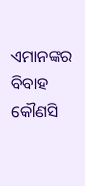ଏମାନଙ୍କର ବିବାହ କୌଣସି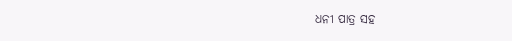ଧନୀ ପାତ୍ର ସହ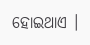ହୋଇଥାଏ ।